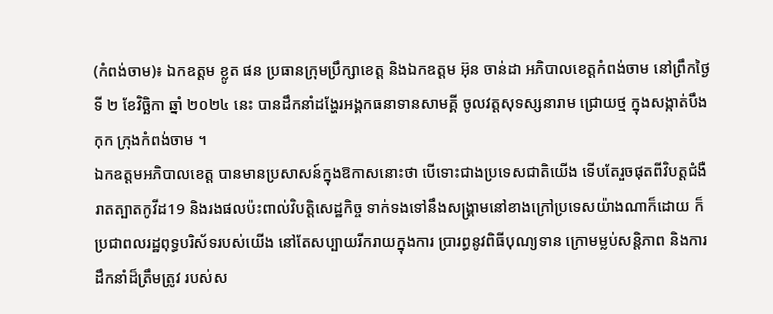(កំពង់ចាម)៖ ឯកឧត្តម ខ្លូត ផន ប្រធានក្រុមប្រឹក្សាខេត្ត និងឯកឧត្ដម អ៊ុន ចាន់ដា អភិបាលខេត្តកំពង់ចាម នៅព្រឹកថ្ងៃទី ២ ខែវិច្ឆិកា ឆ្នាំ ២០២៤ នេះ បានដឹកនាំដង្ហែរអង្គកធនាទានសាមគ្គី ចូលវត្តសុទស្សនារាម ជ្រោយថ្ម ក្នុងសង្កាត់បឹងកុក ក្រុងកំពង់ចាម ។
ឯកឧត្តមអភិបាលខេត្ត បានមានប្រសាសន៍ក្នុងឱកាសនោះថា បើទោះជាងប្រទេសជាតិយើង ទើបតែរួចផុតពីវិបត្តជំងឺរាតត្បាតកូវីដ19 និងរងផលប៉ះពាល់វិបត្តិសេដ្ឋកិច្ច ទាក់ទងទៅនឹងសង្គ្រាមនៅខាងក្រៅប្រទេសយ៉ាងណាក៏ដោយ ក៏ប្រជាពលរដ្ឋពុទ្ធបរិស័ទរបស់យើង នៅតែសប្បាយរីករាយក្នុងការ ប្រារព្ធនូវពិធីបុណ្យទាន ក្រោមម្លប់សន្តិភាព និងការដឹកនាំដ៏ត្រឹមត្រូវ របស់ស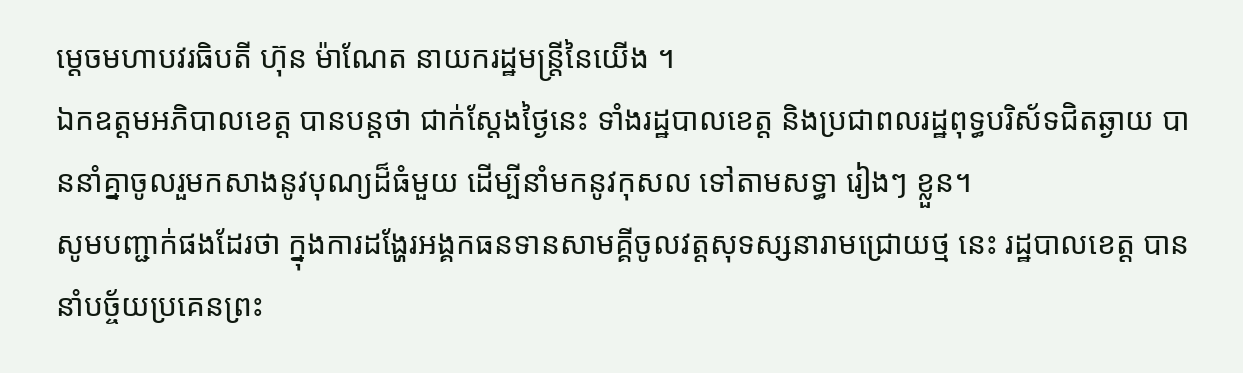ម្ដេចមហាបវរធិបតី ហ៊ុន ម៉ាណែត នាយករដ្ឋមន្ត្រីនៃយើង ។
ឯកឧត្តមអភិបាលខេត្ត បានបន្តថា ជាក់ស្ដែងថ្ងៃនេះ ទាំងរដ្ឋបាលខេត្ត និងប្រជាពលរដ្ឋពុទ្ធបរិស័ទជិតឆ្ងាយ បាននាំគ្នាចូលរួមកសាងនូវបុណ្យដ៏ធំមួយ ដើម្បីនាំមកនូវកុសល ទៅតាមសទ្ធា រៀងៗ ខ្លួន។
សូមបញ្ជាក់ផងដែរថា ក្នុងការដង្ហែរអង្គកធនទានសាមគ្គីចូលវត្តសុទស្សនារាមជ្រោយថ្ម នេះ រដ្ឋបាលខេត្ត បាននាំបច្ច័យប្រគេនព្រះ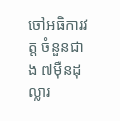ចៅអធិការវត្ត ចំនួនជាង ៧ម៉ឺនដុល្លារ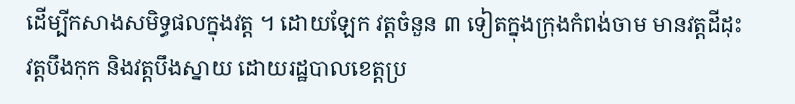ដើម្បីកសាងសមិទ្ធផលក្នុងវត្ត ។ ដោយឡែក វត្តចំនួន ៣ ទៀតក្នុងក្រុងកំពង់ចាម មានវត្តដីដុះ វត្តបឹងកុក និងវត្តបឹងស្នាយ ដោយរដ្ឋបាលខេត្តប្រ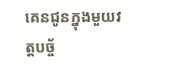គេនជូនក្នុងមួយវត្តបច្ច័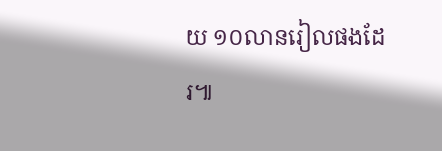យ ១០លានរៀលផងដែរ៕